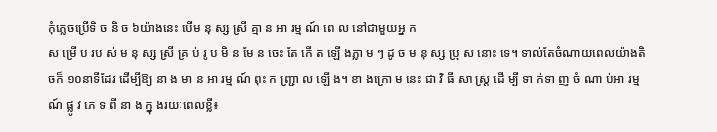កុំភ្លេចប្រើទិ ច និ ច ៦យ៉ាងនេះ បើម នុ ស្ស ស្រី គ្មា ន អា រម្ម ណ៍ ពេ ល នៅជាមួយអ្ន ក
ស ម្រើ ប រប ស់ ម នុ ស្ស ស្រី គ្រ ប់ រូ ប មិ ន មែ ន ចេះ តែ កើ ត ឡើ ងភ្លា ម ៗ ដូ ច ម នុ ស្ស ប្រុ ស នោះ ទេ។ ទាល់តែចំណាយពេលយ៉ាងតិចក៏ ១០នាទីដែរ ដើម្បីឱ្យ នា ង មា ន អា រម្ម ណ៍ ពុះ ក ញ្ជ្រា ល ឡើ ង។ ខា ងក្រោ ម នេះ ជា វិ ធី សា ស្ត្រ ដើ ម្បី ទា ក់ទា ញ ចំ ណា ប់អា រម្ម ណ៍ ផ្លូ វ ភេ ទ ពី នា ង ក្នុ ងរយៈពេលខ្លី៖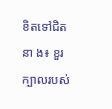ខិតទៅជិតនា ង៖ ខួរក្បាលរបស់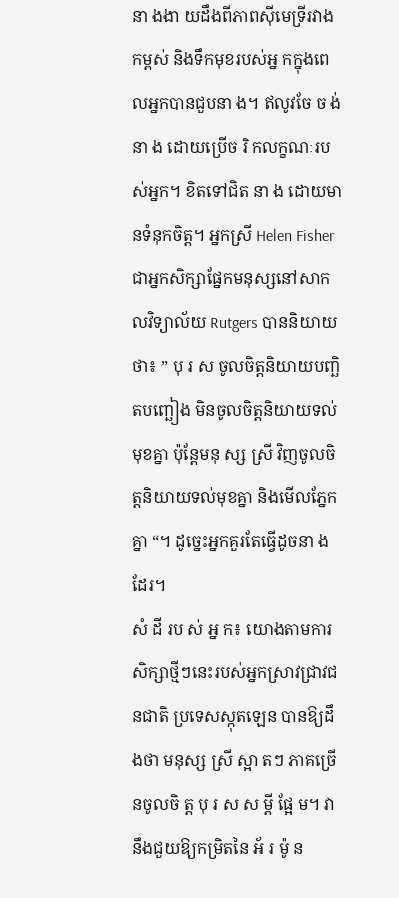នា ងងា យដឹងពីភាពស៊ីមេទ្រីរវាងកម្ពស់ និងទឹកមុខរបស់អ្ន កក្នុងពេលអ្នកបានជួបនា ង។ ឥលូវចែ ច ង់នា ង ដោយប្រើច រិ កលក្ខណៈរបស់អ្នក។ ខិតទៅជិត នា ង ដោយមានទំនុកចិត្ត។ អ្នកស្រី Helen Fisher ជាអ្នកសិក្សាផ្នែកមនុស្សនៅសាកលវិទ្យាល័យ Rutgers បាននិយាយថា៖ ” បុ រ ស ចូលចិត្តនិយាយបញ្ឆិតបញ្ឆៀង មិនចូលចិត្តនិយាយទល់មុខគ្នា ប៉ុន្តែមនុ ស្ស ស្រី វិញចូលចិត្តនិយាយទល់មុខគ្នា និងមើលភ្នែកគ្នា “។ ដូច្នេះអ្នកគួរតែធ្វើដូចនា ង ដែរ។
សំ ដី រប ស់ អ្ន ក៖ យោងតាមការសិក្សាថ្មីៗនេះរបស់អ្នកស្រាវជ្រាវជនជាតិ ប្រទេសស្កុតឡេន បានឱ្យដឹងថា មនុស្ស ស្រី ស្អា តៗ ភាគច្រើនចូលចិ ត្ត បុ រ ស ស ម្តី ផ្អែ ម។ វានឹងជួយឱ្យកម្រិតនៃ អ័ រ ម៉ូ ន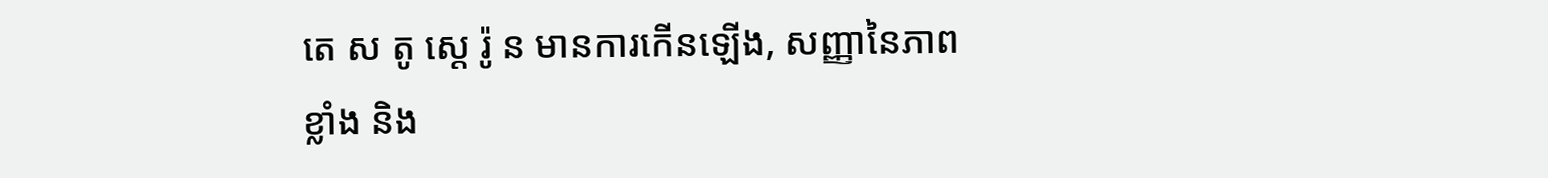តេ ស តូ ស្តេ រ៉ូ ន មានការកើនឡើង, សញ្ញានៃភាពខ្លាំង និង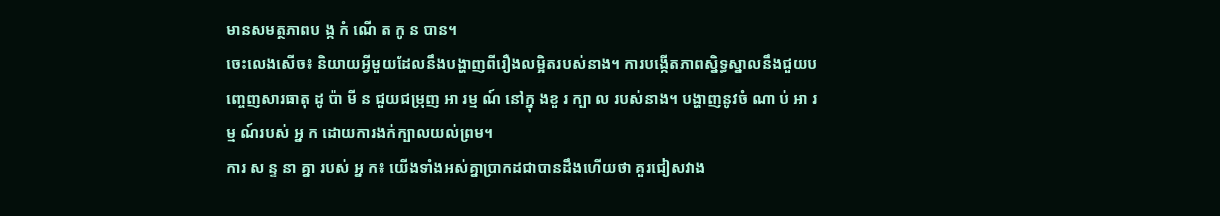មានសមត្ថភាពប ង្ក កំ ណើ ត កូ ន បាន។
ចេះលេងសើច៖ និយាយអ្វីមួយដែលនឹងបង្ហាញពីរឿងលម្អិតរបស់នាង។ ការបង្កើតភាពស្និទ្ធស្នាលនឹងជួយបញ្ចេញសារធាតុ ដូ ប៉ា មី ន ជួយជម្រុញ អា រម្ម ណ៍ នៅក្នុ ងខួ រ ក្បា ល របស់នាង។ បង្ហាញនូវចំ ណា ប់ អា រម្ម ណ៍របស់ អ្ន ក ដោយការងក់ក្បាលយល់ព្រម។
ការ ស ន្ទ នា គ្នា របស់ អ្ន ក៖ យើងទាំងអស់គ្នាប្រាកដជាបានដឹងហើយថា គួរជៀសវាង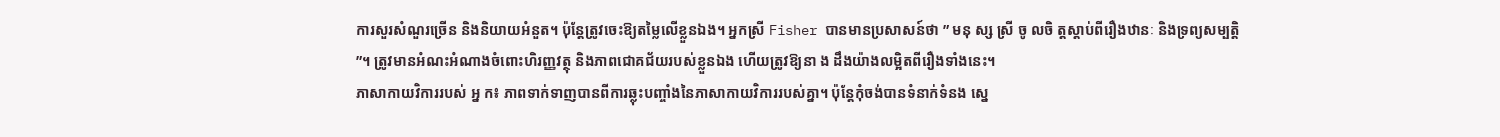ការសួរសំណួរច្រើន និងនិយាយអំនួត។ ប៉ុន្តែត្រូវចេះឱ្យតម្លៃលើខ្លួនឯង។ អ្នកស្រី Fisher បានមានប្រសាសន៍ថា ” មនុ ស្ស ស្រី ចូ លចិ ត្តស្តាប់ពីរឿងឋានៈ និងទ្រព្យសម្បត្តិ ”។ ត្រូវមានអំណះអំណាងចំពោះហិរញ្ញវត្ថុ និងភាពជោគជ័យរបស់ខ្លួនឯង ហើយត្រូវឱ្យនា ង ដឹងយ៉ាងលម្អិតពីរឿងទាំងនេះ។
ភាសាកាយវិការរបស់ អ្ន ក៖ ភាពទាក់ទាញបានពីការឆ្លុះបញ្ចាំងនៃភាសាកាយវិការរបស់គ្នា។ ប៉ុន្តែកុំចង់បានទំនាក់ទំនង ស្នេ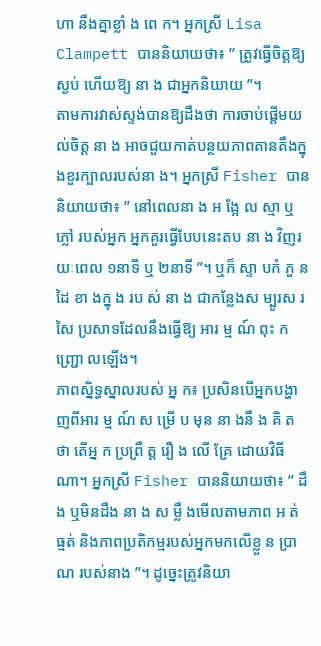ហា នឹងគ្នាខ្លាំ ង ពេ ក។ អ្នកស្រី Lisa Clampett បាននិយាយថា៖ ” ត្រូវធ្វើចិត្តឱ្យស្ងប់ ហើយឱ្យ នា ង ជាអ្នកនិយាយ ”។
តាមការវាស់ស្ទង់បានឱ្យដឹងថា ការចាប់ផ្តើមយល់ចិត្ត នា ង អាចជួយកាត់បន្ថយភាពតានតឹងក្នុងខួរក្បាលរបស់នា ង។ អ្នកស្រី Fisher បាននិយាយថា៖ ” នៅពេលនា ង អ ង្អែ ល ស្មា ឬ ភ្លៅ របស់អ្នក អ្នកគួរធ្វើបែបនេះតប នា ង វិញរយៈពេល ១នាទី ឬ ២នាទី ”។ ឬក៏ ស្ទា បកំ ភួ ន ដៃ ខា ងក្នុ ង រប ស់ នា ង ជាកន្លែងស ម្បូរស រសៃ ប្រសាទដែលនឹងធ្វើឱ្យ អារ ម្ម ណ៍ ពុះ ក ញ្ជ្រោ លឡើង។
ភាពស្និទ្ធស្នាលរបស់ អ្ន ក៖ ប្រសិនបើអ្នកបង្ហាញពីអារ ម្ម ណ៍ ស ម្រើ ប មុន នា ងនឹ ង គិ ត ថា តើអ្ន ក ប្រព្រឹ ត្ត រឿ ង លើ គ្រែ ដោយវិធីណា។ អ្នកស្រី Fisher បាននិយាយថា៖ ” ដឹង ឬមិនដឹង នា ង ស ម្លឹ ងមើលតាមភាព អ ត់ ធ្មត់ និងភាពប្រតិកម្មរបស់អ្នកមកលើខ្លួ ន ប្រា ណ របស់នាង ”។ ដូច្នេះត្រូវនិយា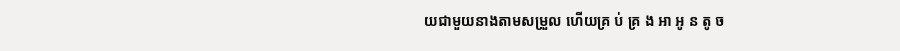យជាមួយនាងតាមសម្រួល ហើយគ្រ ប់ គ្រ ង អា អូ ន តូ ច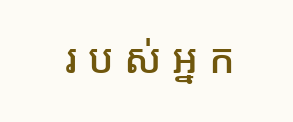រ ប ស់ អ្ន ក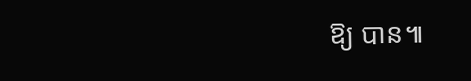ឱ្យ បាន៕